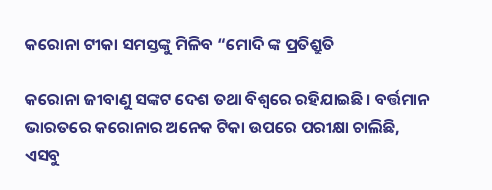କରୋନା ଟୀକା ସମସ୍ତଙ୍କୁ ମିଳିବ “ମୋଦି ଙ୍କ ପ୍ରତିଶ୍ରୁତି

କରୋନା ଜୀବାଣୁ ସଙ୍କଟ ଦେଶ ତଥା ବିଶ୍ୱରେ ରହିଯାଇଛି। ବର୍ତ୍ତମାନ ଭାରତରେ କରୋନାର ଅନେକ ଟିକା ଉପରେ ପରୀକ୍ଷା ଚାଲିଛି, ଏସବୁ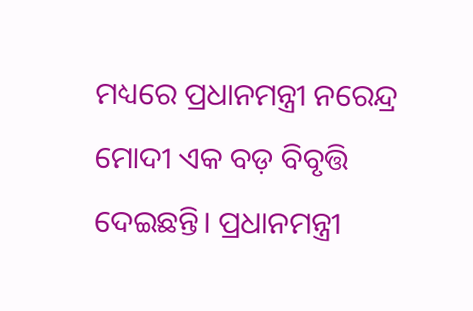ମଧ୍ୟରେ ପ୍ରଧାନମନ୍ତ୍ରୀ ନରେନ୍ଦ୍ର ମୋଦୀ ଏକ ବଡ଼ ବିବୃତ୍ତି ଦେଇଛନ୍ତି। ପ୍ରଧାନମନ୍ତ୍ରୀ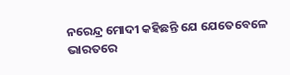ନରେନ୍ଦ୍ର ମୋଦୀ କହିଛନ୍ତି ଯେ ଯେତେବେଳେ ଭାରତରେ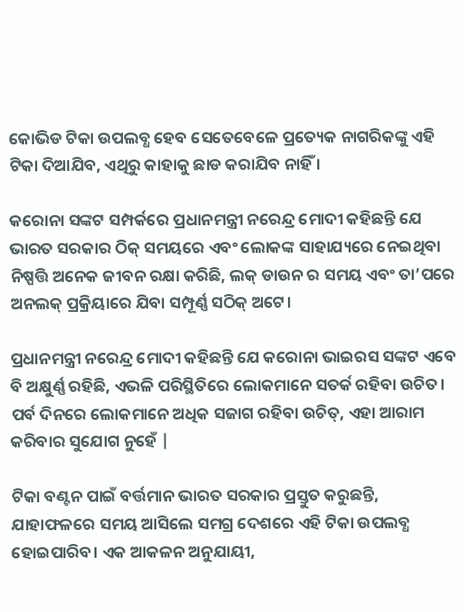କୋଭିଡ ଟିକା ଉପଲବ୍ଧ ହେବ ସେତେବେଳେ ପ୍ରତ୍ୟେକ ନାଗରିକଙ୍କୁ ଏହି ଟିକା ଦିଆଯିବ, ଏଥିରୁ କାହାକୁ ଛାଡ କରାଯିବ ନାହିଁ ।

କରୋନା ସଙ୍କଟ ସମ୍ପର୍କରେ ପ୍ରଧାନମନ୍ତ୍ରୀ ନରେନ୍ଦ୍ର ମୋଦୀ କହିଛନ୍ତି ଯେ ଭାରତ ସରକାର ଠିକ୍ ସମୟରେ ଏବଂ ଲୋକଙ୍କ ସାହାଯ୍ୟରେ ନେଇଥିବା ନିଷ୍ପତ୍ତି ଅନେକ ଜୀବନ ରକ୍ଷା କରିଛି, ଲକ୍ ଡାଉନ ର ସମୟ ଏବଂ ତା’ପରେ ଅନଲକ୍ ପ୍ରକ୍ରିୟାରେ ଯିବା ସମ୍ପୂର୍ଣ୍ଣ ସଠିକ୍ ଅଟେ।

ପ୍ରଧାନମନ୍ତ୍ରୀ ନରେନ୍ଦ୍ର ମୋଦୀ କହିଛନ୍ତି ଯେ କରୋନା ଭାଇରସ ସଙ୍କଟ ଏବେ ବି ଅକ୍ଷୁର୍ଣ୍ଣ ରହିଛି, ଏଭଳି ପରିସ୍ଥିତିରେ ଲୋକମାନେ ସତର୍କ ରହିବା ଉଚିତ। ପର୍ବ ଦିନରେ ଲୋକମାନେ ଅଧିକ ସଜାଗ ରହିବା ଉଚିତ୍, ଏହା ଆରାମ କରିବାର ସୁଯୋଗ ନୁହେଁ |

ଟିକା ବଣ୍ଟନ ପାଇଁ ବର୍ତ୍ତମାନ ଭାରତ ସରକାର ପ୍ରସ୍ତୁତ କରୁଛନ୍ତି, ଯାହାଫଳରେ ସମୟ ଆସିଲେ ସମଗ୍ର ଦେଶରେ ଏହି ଟିକା ଉପଲବ୍ଧ ହୋଇପାରିବ। ଏକ ଆକଳନ ଅନୁଯାୟୀ,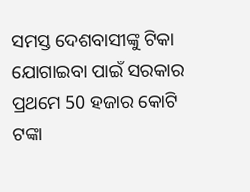ସମସ୍ତ ଦେଶବାସୀଙ୍କୁ ଟିକା ଯୋଗାଇବା ପାଇଁ ସରକାର ପ୍ରଥମେ 50 ହଜାର କୋଟି ଟଙ୍କା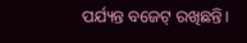ପର୍ଯ୍ୟନ୍ତ ବଜେଟ୍ ରଖିଛନ୍ତି।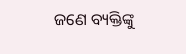ଜଣେ ବ୍ୟକ୍ତିଙ୍କୁ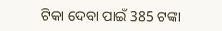ଟିକା ଦେବା ପାଇଁ 385 ଟଙ୍କା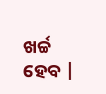ଖର୍ଚ୍ଚ ହେବ |